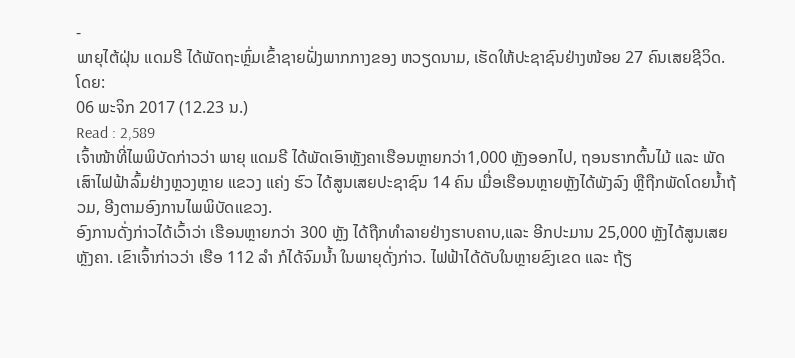-
ພາຍຸໄຕ້ຝຸ່ນ ແດມຣີ ໄດ້ພັດຖະຫຼົ່ມເຂົ້າຊາຍຝັ່ງພາກກາງຂອງ ຫວຽດນາມ, ເຮັດໃຫ້ປະຊາຊົນຢ່າງໜ້ອຍ 27 ຄົນເສຍຊີວິດ.
ໂດຍ:
06 ພະຈິກ 2017 (12.23 ນ.)
Read : 2,589
ເຈົ້າໜ້າທີ່ໄພພິບັດກ່າວວ່າ ພາຍຸ ແດມຣີ ໄດ້ພັດເອົາຫຼັງຄາເຮືອນຫຼາຍກວ່າ1,000 ຫຼັງອອກໄປ, ຖອນຮາກຕົ້ນໄມ້ ແລະ ພັດເສົາໄຟຟ້າລົ້ມຢ່າງຫຼວງຫຼາຍ ແຂວງ ແຄ່ງ ຮົວ ໄດ້ສູນເສຍປະຊາຊົນ 14 ຄົນ ເມື່ອເຮືອນຫຼາຍຫຼັງໄດ້ພັງລົງ ຫຼືຖືກພັດໂດຍນໍ້າຖ້ວມ, ອີງຕາມອົງການໄພພິບັດແຂວງ.
ອົງການດັ່ງກ່າວໄດ້ເວົ້າວ່າ ເຮືອນຫຼາຍກວ່າ 300 ຫຼັງ ໄດ້ຖືກທຳລາຍຢ່າງຮາບຄາບ,ແລະ ອີກປະມານ 25,000 ຫຼັງໄດ້ສູນເສຍຫຼັງຄາ. ເຂົາເຈົ້າກ່າວວ່າ ເຮືອ 112 ລຳ ກໍໄດ້ຈົມນໍ້າ ໃນພາຍຸດັ່ງກ່າວ. ໄຟຟ້າໄດ້ດັບໃນຫຼາຍຂົງເຂດ ແລະ ຖ້ຽ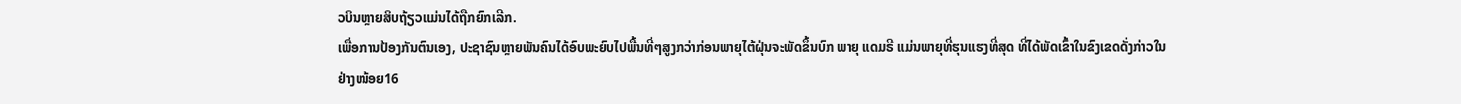ວບິນຫຼາຍສິບຖ້ຽວແມ່ນໄດ້ຖືກຍົກເລີກ.
ເພື່ອການປ້ອງກັນຕົນເອງ, ປະຊາຊົນຫຼາຍພັນຄົນໄດ້ອົບພະຍົບໄປພື້ນທີ່ໆສູງກວ່າກ່ອນພາຍຸໄຕ້ຝຸ່ນຈະພັດຂຶ້ນບົກ ພາຍຸ ແດມຣີ ແມ່ນພາຍຸທີ່ຮຸນແຮງທີ່ສຸດ ທີ່ໄດ້ພັດເຂົ້າໃນຂົງເຂດດັ່ງກ່າວໃນຢ່າງໜ້ອຍ16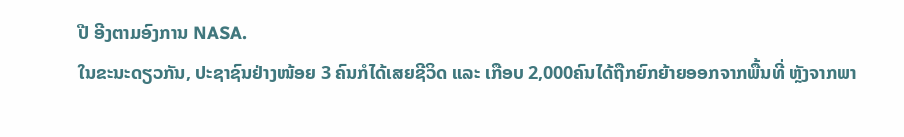ປີ ອີງຕາມອົງການ NASA.
ໃນຂະນະດຽວກັນ, ປະຊາຊົນຢ່າງໜ້ອຍ 3 ຄົນກໍໄດ້ເສຍຊີວິດ ແລະ ເກືອບ 2,000ຄົນໄດ້ຖືກຍົກຍ້າຍອອກຈາກພື້ນທີ່ ຫຼັງຈາກພາ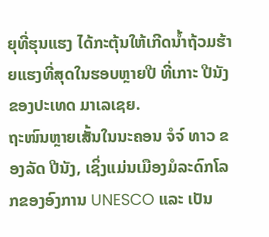ຍຸທີ່ຮຸນແຮງ ໄດ້ກະຕຸ້ນໃຫ້ເກີດນໍ້າຖ້ວມຮ້າຍແຮງທີ່ສຸດໃນຮອບຫຼາຍປີ ທີ່ເກາະ ປີນັງ ຂອງປະເທດ ມາເລເຊຍ.
ຖະໜົນຫຼາຍເສັ້ນໃນນະຄອນ ຈໍຈ໌ ທາວ ຂອງລັດ ປີນັງ, ເຊິ່ງແມ່ນເມືອງມໍລະດົກໂລກຂອງອົງການ UNESCO ແລະ ເປັນ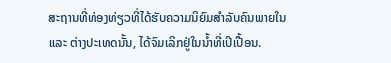ສະຖານທີ່ທ່ອງທ່ຽວທີ່ໄດ້ຮັບຄວາມນິຍົມສຳລັບຄົນພາຍໃນ ແລະ ຕ່າງປະເທດນັ້ນ, ໄດ້ຈົມເລິກຢູ່ໃນນໍ້າທີ່ເປິເປື້ອນ.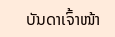ບັນດາເຈົ້າໜ້າ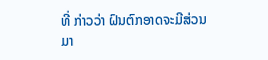ທີ່ ກ່າວວ່າ ຝົນຕົກອາດຈະມີສ່ວນມາ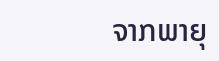ຈາກພາຍຸ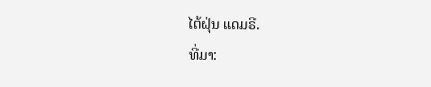ໄຕ້ຝຸ່ນ ແດມຣີ.
ທີ່ມາ: